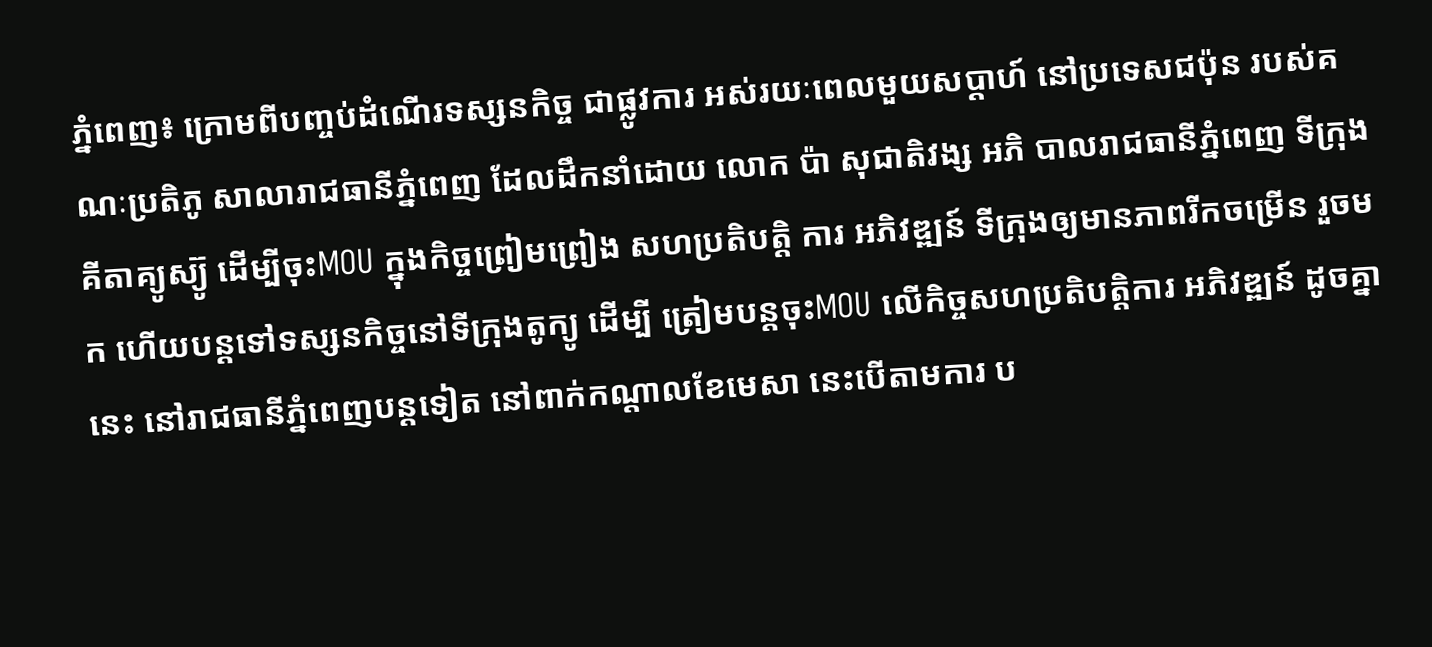ភ្នំពេញ៖ ក្រោមពីបញ្ចប់ដំណើរទស្សនកិច្ច ជាផ្លូវការ អស់រយៈពេលមួយសប្ដាហ៍ នៅប្រទេសជប៉ុន របស់គណៈប្រតិភូ សាលារាជធានីភ្នំពេញ ដែលដឹកនាំដោយ លោក ប៉ា សុជាតិវង្ស អភិ បាលរាជធានីភ្នំពេញ ទីក្រុងគីតាគ្យូស្យ៊ូ ដើម្បីចុះMOU ក្នុងកិច្ចព្រៀមព្រៀង សហប្រតិបត្ដិ ការ អភិវឌ្ឍន៍ ទីក្រុងឲ្យមានភាពរីកចម្រើន រួចមក ហើយបន្ដទៅទស្សនកិច្ចនៅទីក្រុងតូក្យូ ដើម្បី ត្រៀមបន្ដចុះMOU លើកិច្ចសហប្រតិបត្ដិការ អភិវឌ្ឍន៍ ដូចគ្នានេះ នៅរាជធានីភ្នំពេញបន្ដទៀត នៅពាក់កណ្ដាលខែមេសា នេះបើតាមការ ប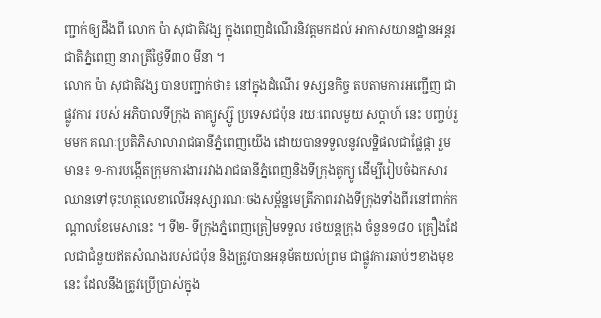ញ្ជាក់ឲ្យដឹងពី លោក ប៉ា សុជាតិវង្ស ក្នុងពេញដំណើរនិវត្ដមកដល់ អាកាសយានដ្ឋានអន្ដរជាតិភ្នំពេញ នារាត្រីថ្ងៃទី៣០ មីនា ។
លោក ប៉ា សុជាតិវង្ស បានបញ្ជាក់ថា៖ នៅក្នុងដំណើរ ទស្សនកិច្ច តបតាមការអញ្ជើញ ជាផ្លូវការ របស់ អភិបាលទីក្រុង តាគ្យូស្ស៊ូ ប្រទេសជប៉ុន រយៈពេលមួយ សប្ដាហ៍ នេះ បញ្ចប់រួមមក គណៈប្រតិភិសាលារាជធានីភ្នំពេញយើង ដោយបានទទួលនូវលទ្ឋិផលជាផ្លែផ្កា រួមមាន៖ ១-ការបង្កើតក្រុមការងាររវាងរាជធានីភ្នំពេញនិងទីក្រុងតូក្យូ ដើម្បីរៀបចំឯកសារឈានទៅចុះហត្ថលេខាលើអនុស្សារណៈចងសម្ព័ន្ឋមេត្រីភាពរវាងទីក្រុងទាំងពីរនៅពាក់កណ្ដាលខែមេសានេះ ។ ទី២- ទីក្រុងភ្នំពេញត្រៀមទទួល រថយន្តក្រុង ចំនួន១៨០ គ្រឿងដែលជាជំនួយឥតសំណងរបស់ជប៉ុន និងត្រូវបានអនុម័តយល់ព្រម ជាផ្លូវការឆាប់ៗខាងមុខនេះ ដែលនឹងត្រូវប្រើប្រាស់ក្នុង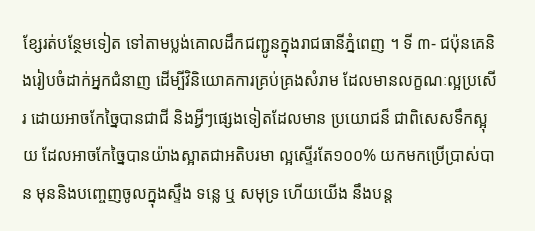ខ្សែរត់បន្ថែមទៀត ទៅតាមប្លង់គោលដឹកជញ្ជូនក្នុងរាជធានីភ្នំពេញ ។ ទី ៣- ជប៉ុនគេនិងរៀបចំដាក់អ្នកជំនាញ ដើម្បីវិនិយោគការគ្រប់គ្រងសំរាម ដែលមានលក្ខណៈល្អប្រសើរ ដោយអាចកែច្នៃបានជាជី និងអ្វីៗផ្សេងទៀតដែលមាន ប្រយោជន៏ ជាពិសេសទឹកស្អុយ ដែលអាចកែច្នៃបានយ៉ាងស្អាតជាអតិបរមា ល្អស្ទើរតែ១០០% យកមកប្រើប្រាស់បាន មុននិងបញ្ចេញចូលក្នុងស្ទឹង ទន្លេ ឬ សមុទ្រ ហើយយើង នឹងបន្ដ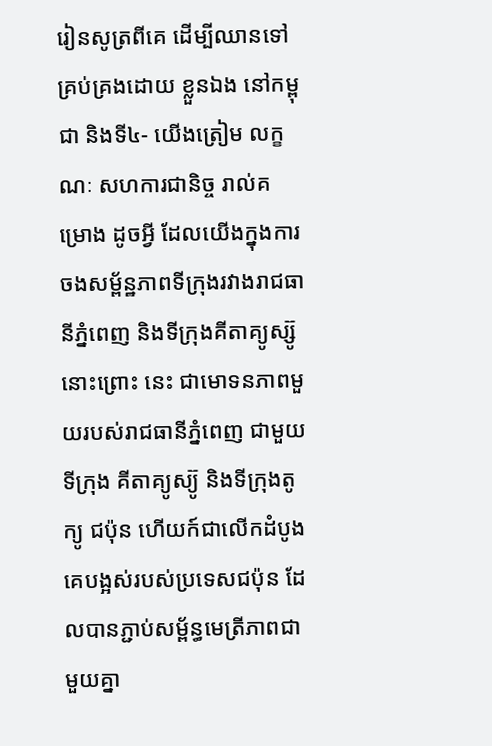រៀនសូត្រពីគេ ដើម្បីឈានទៅគ្រប់គ្រងដោយ ខ្លួនឯង នៅកម្ពុជា និងទី៤- យើងត្រៀម លក្ខណៈ សហការជានិច្ច រាល់គម្រោង ដូចអ្វី ដែលយើងក្នុងការចងសម្ព័ន្ឋភាពទីក្រុងរវាងរាជធានីភ្នំពេញ និងទីក្រុងគីតាគ្យូស្ស៊ូនោះព្រោះ នេះ ជាមោទនភាពមួយរបស់រាជធានីភ្នំពេញ ជាមួយទីក្រុង គីតាគ្យូស្យ៊ូ និងទីក្រុងតូក្យូ ជប៉ុន ហើយក៍ជាលើកដំបូងគេបង្អស់របស់ប្រទេសជប៉ុន ដែលបានភ្ជាប់សម្ព័ន្ធមេត្រីភាពជាមួយគ្នា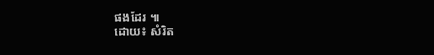ផងដែរ ៕
ដោយ៖ សំរិត